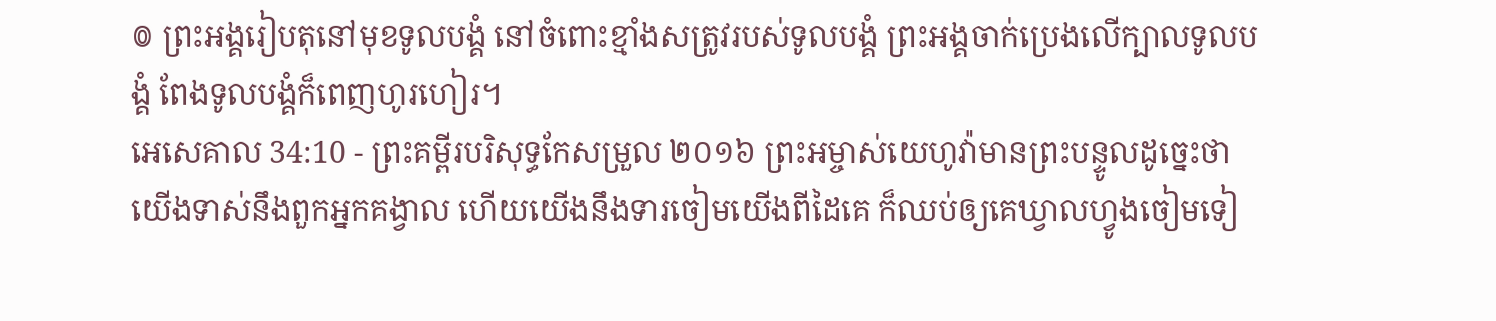៙ ព្រះអង្គរៀបតុនៅមុខទូលបង្គំ នៅចំពោះខ្មាំងសត្រូវរបស់ទូលបង្គំ ព្រះអង្គចាក់ប្រេងលើក្បាលទូលបង្គំ ពែងទូលបង្គំក៏ពេញហូរហៀរ។
អេសេគាល 34:10 - ព្រះគម្ពីរបរិសុទ្ធកែសម្រួល ២០១៦ ព្រះអម្ចាស់យេហូវ៉ាមានព្រះបន្ទូលដូច្នេះថា យើងទាស់នឹងពួកអ្នកគង្វាល ហើយយើងនឹងទារចៀមយើងពីដៃគេ ក៏ឈប់ឲ្យគេឃ្វាលហ្វូងចៀមទៀ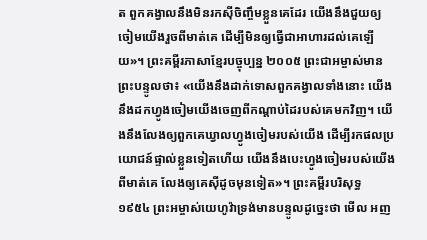ត ពួកគង្វាលនឹងមិនរកស៊ីចិញ្ចឹមខ្លួនគេដែរ យើងនឹងជួយឲ្យចៀមយើងរួចពីមាត់គេ ដើម្បីមិនឲ្យធ្វើជាអាហារដល់គេឡើយ»។ ព្រះគម្ពីរភាសាខ្មែរបច្ចុប្បន្ន ២០០៥ ព្រះជាអម្ចាស់មានព្រះបន្ទូលថា៖ «យើងនឹងដាក់ទោសពួកគង្វាលទាំងនោះ យើងនឹងដកហ្វូងចៀមយើងចេញពីកណ្ដាប់ដៃរបស់គេមកវិញ។ យើងនឹងលែងឲ្យពួកគេឃ្វាលហ្វូងចៀមរបស់យើង ដើម្បីរកផលប្រយោជន៍ផ្ទាល់ខ្លួនទៀតហើយ យើងនឹងបេះហ្វូងចៀមរបស់យើងពីមាត់គេ លែងឲ្យគេស៊ីដូចមុនទៀត»។ ព្រះគម្ពីរបរិសុទ្ធ ១៩៥៤ ព្រះអម្ចាស់យេហូវ៉ាទ្រង់មានបន្ទូលដូច្នេះថា មើល អញ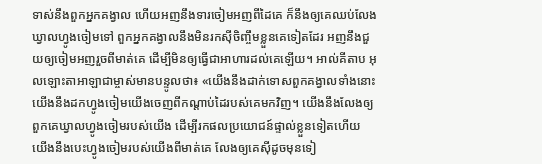ទាស់នឹងពួកអ្នកគង្វាល ហើយអញនឹងទារចៀមអញពីដៃគេ ក៏នឹងឲ្យគេឈប់លែងឃ្វាលហ្វូងចៀមទៅ ពួកអ្នកគង្វាលនឹងមិនរកស៊ីចិញ្ចឹមខ្លួនគេទៀតដែរ អញនឹងជួយឲ្យចៀមអញរួចពីមាត់គេ ដើម្បីមិនឲ្យធ្វើជាអាហារដល់គេឡើយ។ អាល់គីតាប អុលឡោះតាអាឡាជាម្ចាស់មានបន្ទូលថា៖ «យើងនឹងដាក់ទោសពួកគង្វាលទាំងនោះ យើងនឹងដកហ្វូងចៀមយើងចេញពីកណ្ដាប់ដៃរបស់គេមកវិញ។ យើងនឹងលែងឲ្យពួកគេឃ្វាលហ្វូងចៀមរបស់យើង ដើម្បីរកផលប្រយោជន៍ផ្ទាល់ខ្លួនទៀតហើយ យើងនឹងបេះហ្វូងចៀមរបស់យើងពីមាត់គេ លែងឲ្យគេស៊ីដូចមុនទៀ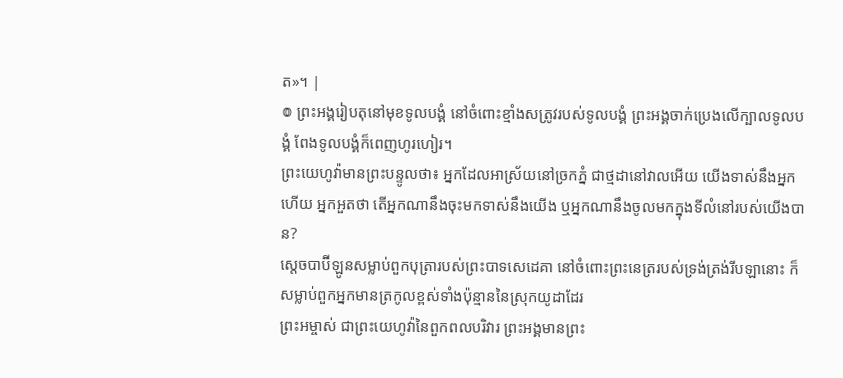ត»។ |
៙ ព្រះអង្គរៀបតុនៅមុខទូលបង្គំ នៅចំពោះខ្មាំងសត្រូវរបស់ទូលបង្គំ ព្រះអង្គចាក់ប្រេងលើក្បាលទូលបង្គំ ពែងទូលបង្គំក៏ពេញហូរហៀរ។
ព្រះយេហូវ៉ាមានព្រះបន្ទូលថា៖ អ្នកដែលអាស្រ័យនៅច្រកភ្នំ ជាថ្មដានៅវាលអើយ យើងទាស់នឹងអ្នកហើយ អ្នកអួតថា តើអ្នកណានឹងចុះមកទាស់នឹងយើង ឬអ្នកណានឹងចូលមកក្នុងទីលំនៅរបស់យើងបាន?
ស្តេចបាប៊ីឡូនសម្លាប់ពួកបុត្រារបស់ព្រះបាទសេដេគា នៅចំពោះព្រះនេត្ររបស់ទ្រង់ត្រង់រីបឡានោះ ក៏សម្លាប់ពួកអ្នកមានត្រកូលខ្ពស់ទាំងប៉ុន្មាននៃស្រុកយូដាដែរ
ព្រះអម្ចាស់ ជាព្រះយេហូវ៉ានៃពួកពលបរិវារ ព្រះអង្គមានព្រះ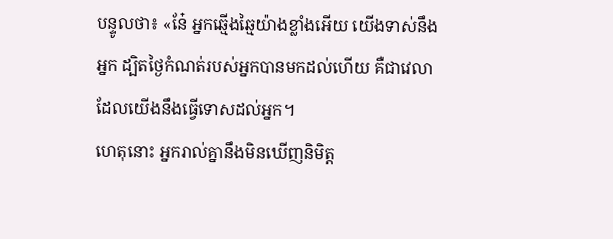បន្ទូលថា៖ «នែ៎ អ្នកឆ្មើងឆ្មៃយ៉ាងខ្លាំងអើយ យើងទាស់នឹងអ្នក ដ្បិតថ្ងៃកំណត់របស់អ្នកបានមកដល់ហើយ គឺជាវេលាដែលយើងនឹងធ្វើទោសដល់អ្នក។
ហេតុនោះ អ្នករាល់គ្នានឹងមិនឃើញនិមិត្ត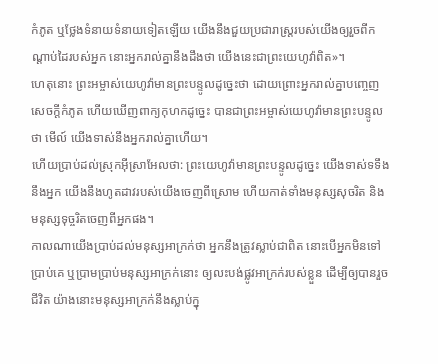កំភូត ឬថ្លែងទំនាយទំនាយទៀតឡើយ យើងនឹងជួយប្រជារាស្ត្ររបស់យើងឲ្យរួចពីកណ្ដាប់ដៃរបស់អ្នក នោះអ្នករាល់គ្នានឹងដឹងថា យើងនេះជាព្រះយេហូវ៉ាពិត»។
ហេតុនោះ ព្រះអម្ចាស់យេហូវ៉ាមានព្រះបន្ទូលដូច្នេះថា ដោយព្រោះអ្នករាល់គ្នាបញ្ចេញសេចក្ដីកំភូត ហើយឃើញពាក្យកុហកដូច្នេះ បានជាព្រះអម្ចាស់យេហូវ៉ាមានព្រះបន្ទូលថា មើល៍ យើងទាស់នឹងអ្នករាល់គ្នាហើយ។
ហើយប្រាប់ដល់ស្រុកអ៊ីស្រាអែលថា: ព្រះយេហូវ៉ាមានព្រះបន្ទូលដូច្នេះ យើងទាស់ទទឹងនឹងអ្នក យើងនឹងហូតដាវរបស់យើងចេញពីស្រោម ហើយកាត់ទាំងមនុស្សសុចរិត និងមនុស្សទុច្ចរិតចេញពីអ្នកផង។
កាលណាយើងប្រាប់ដល់មនុស្សអាក្រក់ថា អ្នកនឹងត្រូវស្លាប់ជាពិត នោះបើអ្នកមិនទៅប្រាប់គេ ឬប្រាមប្រាប់មនុស្សអាក្រក់នោះ ឲ្យលះបង់ផ្លូវអាក្រក់របស់ខ្លួន ដើម្បីឲ្យបានរួចជីវិត យ៉ាងនោះមនុស្សអាក្រក់នឹងស្លាប់ក្នុ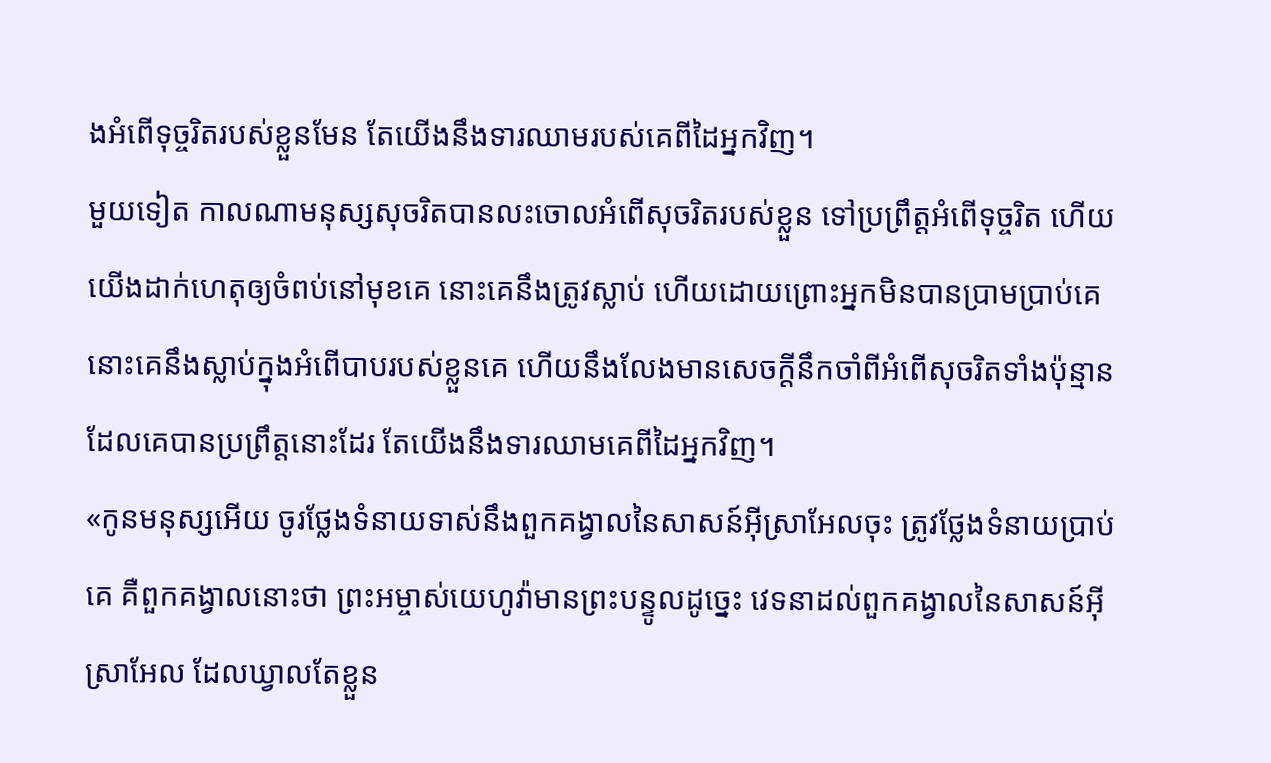ងអំពើទុច្ចរិតរបស់ខ្លួនមែន តែយើងនឹងទារឈាមរបស់គេពីដៃអ្នកវិញ។
មួយទៀត កាលណាមនុស្សសុចរិតបានលះចោលអំពើសុចរិតរបស់ខ្លួន ទៅប្រព្រឹត្តអំពើទុច្ចរិត ហើយយើងដាក់ហេតុឲ្យចំពប់នៅមុខគេ នោះគេនឹងត្រូវស្លាប់ ហើយដោយព្រោះអ្នកមិនបានប្រាមប្រាប់គេ នោះគេនឹងស្លាប់ក្នុងអំពើបាបរបស់ខ្លួនគេ ហើយនឹងលែងមានសេចក្ដីនឹកចាំពីអំពើសុចរិតទាំងប៉ុន្មាន ដែលគេបានប្រព្រឹត្តនោះដែរ តែយើងនឹងទារឈាមគេពីដៃអ្នកវិញ។
«កូនមនុស្សអើយ ចូរថ្លែងទំនាយទាស់នឹងពួកគង្វាលនៃសាសន៍អ៊ីស្រាអែលចុះ ត្រូវថ្លែងទំនាយប្រាប់គេ គឺពួកគង្វាលនោះថា ព្រះអម្ចាស់យេហូវ៉ាមានព្រះបន្ទូលដូច្នេះ វេទនាដល់ពួកគង្វាលនៃសាសន៍អ៊ីស្រាអែល ដែលឃ្វាលតែខ្លួន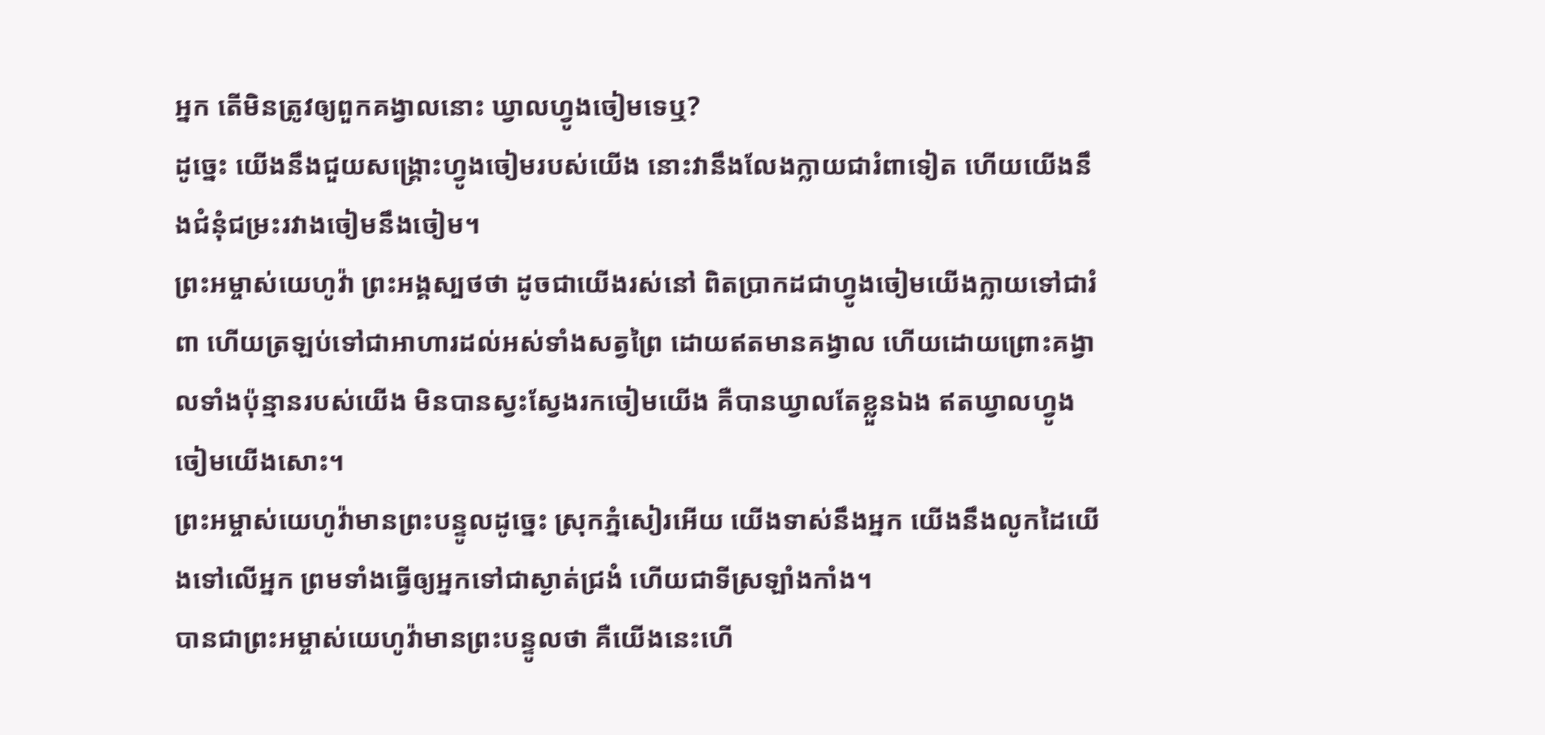អ្នក តើមិនត្រូវឲ្យពួកគង្វាលនោះ ឃ្វាលហ្វូងចៀមទេឬ?
ដូច្នេះ យើងនឹងជួយសង្គ្រោះហ្វូងចៀមរបស់យើង នោះវានឹងលែងក្លាយជារំពាទៀត ហើយយើងនឹងជំនុំជម្រះរវាងចៀមនឹងចៀម។
ព្រះអម្ចាស់យេហូវ៉ា ព្រះអង្គស្បថថា ដូចជាយើងរស់នៅ ពិតប្រាកដជាហ្វូងចៀមយើងក្លាយទៅជារំពា ហើយត្រឡប់ទៅជាអាហារដល់អស់ទាំងសត្វព្រៃ ដោយឥតមានគង្វាល ហើយដោយព្រោះគង្វាលទាំងប៉ុន្មានរបស់យើង មិនបានស្វះស្វែងរកចៀមយើង គឺបានឃ្វាលតែខ្លួនឯង ឥតឃ្វាលហ្វូងចៀមយើងសោះ។
ព្រះអម្ចាស់យេហូវ៉ាមានព្រះបន្ទូលដូច្នេះ ស្រុកភ្នំសៀរអើយ យើងទាស់នឹងអ្នក យើងនឹងលូកដៃយើងទៅលើអ្នក ព្រមទាំងធ្វើឲ្យអ្នកទៅជាស្ងាត់ជ្រងំ ហើយជាទីស្រឡាំងកាំង។
បានជាព្រះអម្ចាស់យេហូវ៉ាមានព្រះបន្ទូលថា គឺយើងនេះហើ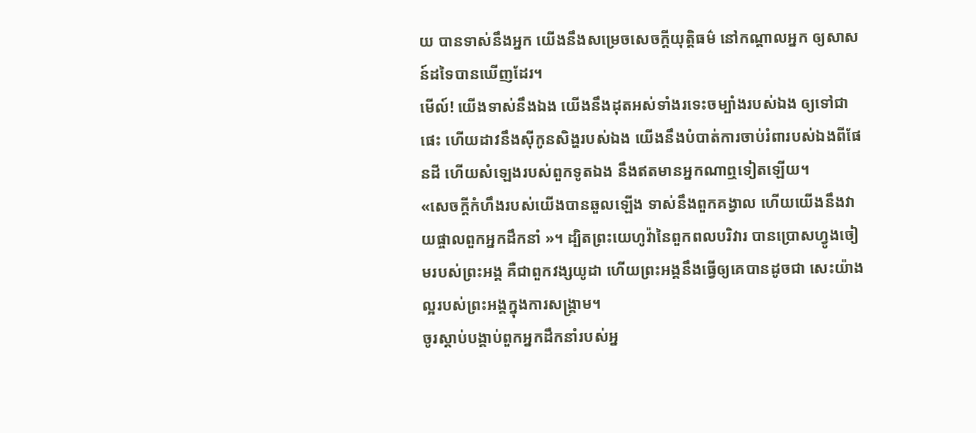យ បានទាស់នឹងអ្នក យើងនឹងសម្រេចសេចក្ដីយុត្តិធម៌ នៅកណ្ដាលអ្នក ឲ្យសាសន៍ដទៃបានឃើញដែរ។
មើល៍! យើងទាស់នឹងឯង យើងនឹងដុតអស់ទាំងរទេះចម្បាំងរបស់ឯង ឲ្យទៅជាផេះ ហើយដាវនឹងស៊ីកូនសិង្ហរបស់ឯង យើងនឹងបំបាត់ការចាប់រំពារបស់ឯងពីផែនដី ហើយសំឡេងរបស់ពួកទូតឯង នឹងឥតមានអ្នកណាឮទៀតឡើយ។
«សេចក្ដីកំហឹងរបស់យើងបានឆួលឡើង ទាស់នឹងពួកគង្វាល ហើយយើងនឹងវាយផ្ចាលពួកអ្នកដឹកនាំ »។ ដ្បិតព្រះយេហូវ៉ានៃពួកពលបរិវារ បានប្រោសហ្វូងចៀមរបស់ព្រះអង្គ គឺជាពួកវង្សយូដា ហើយព្រះអង្គនឹងធ្វើឲ្យគេបានដូចជា សេះយ៉ាងល្អរបស់ព្រះអង្គក្នុងការសង្គ្រាម។
ចូរស្តាប់បង្គាប់ពួកអ្នកដឹកនាំរបស់អ្ន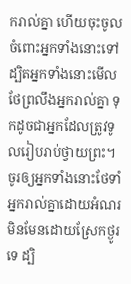ករាល់គ្នា ហើយចុះចូលចំពោះអ្នកទាំងនោះទៅ ដ្បិតអ្នកទាំងនោះមើលថែព្រលឹងអ្នករាល់គ្នា ទុកដូចជាអ្នកដែលត្រូវទូលរៀបរាប់ថ្វាយព្រះ។ ចូរឲ្យអ្នកទាំងនោះថែទាំអ្នករាល់គ្នាដោយអំណរ មិនមែនដោយស្រែកថ្ងូរទេ ដ្បិ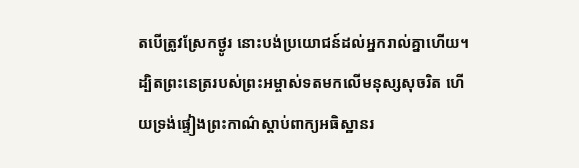តបើត្រូវស្រែកថ្ងូរ នោះបង់ប្រយោជន៍ដល់អ្នករាល់គ្នាហើយ។
ដ្បិតព្រះនេត្ររបស់ព្រះអម្ចាស់ទតមកលើមនុស្សសុចរិត ហើយទ្រង់ផ្ទៀងព្រះកាណ៌ស្តាប់ពាក្យអធិស្ឋានរ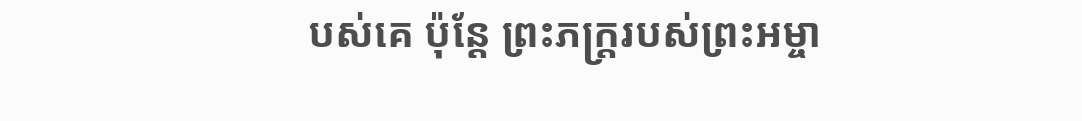បស់គេ ប៉ុន្តែ ព្រះភក្ត្ររបស់ព្រះអម្ចា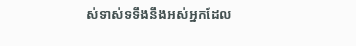ស់ទាស់ទទឹងនឹងអស់អ្នកដែល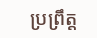ប្រព្រឹត្ត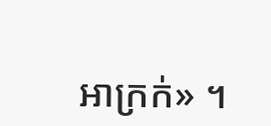អាក្រក់» ។